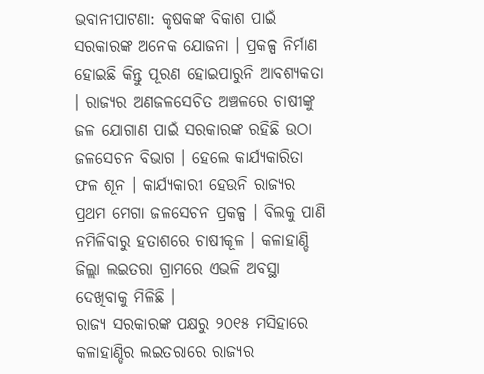ଭବାନୀପାଟଣା: କୃଷକଙ୍କ ବିକାଶ ପାଇଁ ସରକାରଙ୍କ ଅନେକ ଯୋଜନା । ପ୍ରକଳ୍ପ ନିର୍ମାଣ ହୋଇଛି କିନ୍ତୁ ପୂରଣ ହୋଇପାରୁନି ଆବଶ୍ୟକତା । ରାଜ୍ୟର ଅଣଜଳସେଚିତ ଅଞ୍ଚଳରେ ଚାଷୀଙ୍କୁ ଜଳ ଯୋଗାଣ ପାଇଁ ସରକାରଙ୍କ ରହିଛି ଉଠା ଜଳସେଚନ ବିଭାଗ । ହେଲେ କାର୍ଯ୍ୟକାରିତା ଫଳ ଶୂନ । କାର୍ଯ୍ୟକାରୀ ହେଉନି ରାଜ୍ୟର ପ୍ରଥମ ମେଗା ଜଳସେଚନ ପ୍ରକଳ୍ପ । ବିଲକୁ ପାଣି ନମିଳିବାରୁ ହତାଶରେ ଚାଷୀକୂଳ । କଳାହାଣ୍ଡି ଜିଲ୍ଲା ଲଇତରା ଗ୍ରାମରେ ଏଭଳି ଅବସ୍ଥା ଦେଖିବାକୁ ମିଳିଛି ।
ରାଜ୍ୟ ସରକାରଙ୍କ ପକ୍ଷରୁ ୨୦୧୫ ମସିହାରେ କଳାହାଣ୍ଡିର ଲଇତରାରେ ରାଜ୍ୟର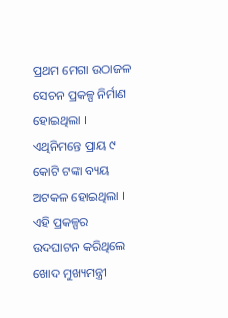ପ୍ରଥମ ମେଗା ଉଠାଜଳ ସେଚନ ପ୍ରକଳ୍ପ ନିର୍ମାଣ ହୋଇଥିଲା । ଏଥିନିମନ୍ତେ ପ୍ରାୟ ୯ କୋଟି ଟଙ୍କା ବ୍ୟୟ ଅଟକଳ ହୋଇଥିଲା । ଏହି ପ୍ରକଳ୍ପର ଉଦଘାଟନ କରିଥିଲେ ଖୋଦ ମୁଖ୍ୟମନ୍ତ୍ରୀ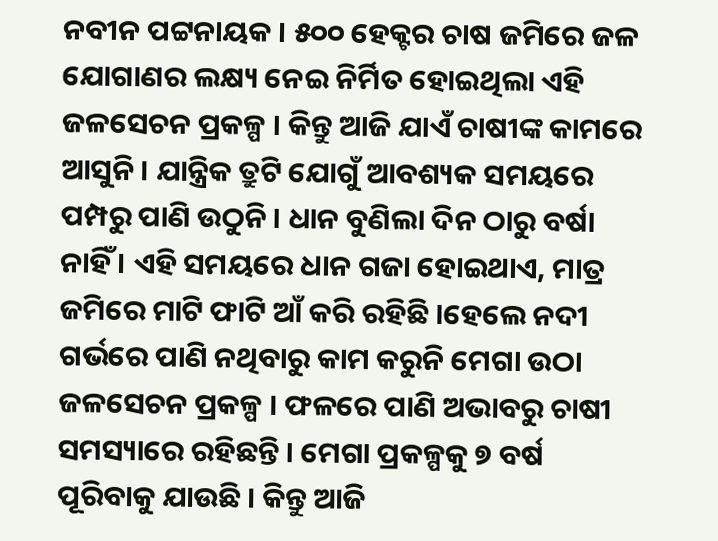ନବୀନ ପଟ୍ଟନାୟକ । ୫୦୦ ହେକ୍ଟର ଚାଷ ଜମିରେ ଜଳ ଯୋଗାଣର ଲକ୍ଷ୍ୟ ନେଇ ନିର୍ମିତ ହୋଇଥିଲା ଏହି ଜଳସେଚନ ପ୍ରକଳ୍ପ । କିନ୍ତୁ ଆଜି ଯାଏଁ ଚାଷୀଙ୍କ କାମରେ ଆସୁନି । ଯାନ୍ତ୍ରିକ ତ୍ରୁଟି ଯୋଗୁଁ ଆବଶ୍ୟକ ସମୟରେ ପମ୍ପରୁ ପାଣି ଉଠୁନି । ଧାନ ବୁଣିଲା ଦିନ ଠାରୁ ବର୍ଷା ନାହିଁ । ଏହି ସମୟରେ ଧାନ ଗଜା ହୋଇଥାଏ, ମାତ୍ର ଜମିରେ ମାଟି ଫାଟି ଆଁ କରି ରହିଛି ।ହେଲେ ନଦୀ ଗର୍ଭରେ ପାଣି ନଥିବାରୁ କାମ କରୁନି ମେଗା ଉଠା ଜଳସେଚନ ପ୍ରକଳ୍ପ । ଫଳରେ ପାଣି ଅଭାବରୁ ଚାଷୀ ସମସ୍ୟାରେ ରହିଛନ୍ତି । ମେଗା ପ୍ରକଳ୍ପକୁ ୭ ବର୍ଷ ପୂରିବାକୁ ଯାଉଛି । କିନ୍ତୁ ଆଜି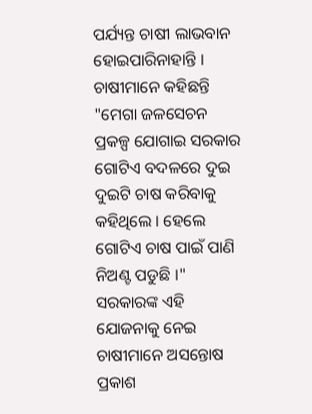ପର୍ଯ୍ୟନ୍ତ ଚାଷୀ ଲାଭବାନ ହୋଇପାରିନାହାନ୍ତି । ଚାଷୀମାନେ କହିଛନ୍ତି "ମେଗା ଜଳସେଚନ ପ୍ରକଳ୍ପ ଯୋଗାଇ ସରକାର ଗୋଟିଏ ବଦଳରେ ଦୁଇ ଦୁଇଟି ଚାଷ କରିବାକୁ କହିଥିଲେ । ହେଲେ ଗୋଟିଏ ଚାଷ ପାଇଁ ପାଣି ନିଅଣ୍ଟ ପଡୁଛି ।" ସରକାରଙ୍କ ଏହି ଯୋଜନାକୁ ନେଇ ଚାଷୀମାନେ ଅସନ୍ତୋଷ ପ୍ରକାଶ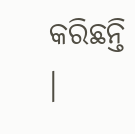କରିଛନ୍ତି ।